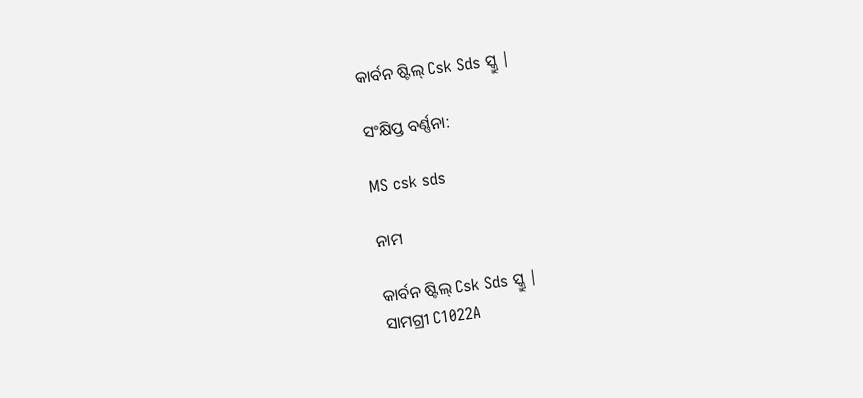କାର୍ବନ ଷ୍ଟିଲ୍ Csk Sds ସ୍କ୍ରୁ |

ସଂକ୍ଷିପ୍ତ ବର୍ଣ୍ଣନା:

MS csk sds

ନାମ

କାର୍ବନ ଷ୍ଟିଲ୍ Csk Sds ସ୍କ୍ରୁ |
ସାମଗ୍ରୀ C1022A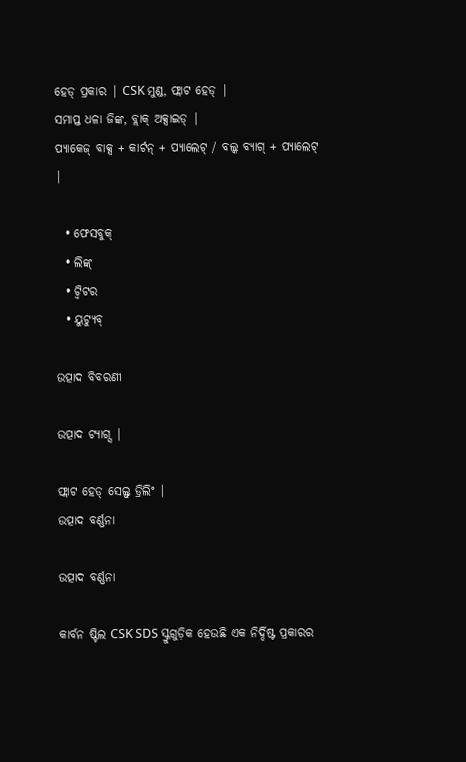ହେଡ୍ ପ୍ରକାର | CSK ମୁଣ୍ଡ, ଫ୍ଲାଟ ହେଡ୍ |
ସମାପ୍ତ ଧଳା ଜିଙ୍କ, ବ୍ଲାକ୍ ଅକ୍ସାଇଡ୍ |
ପ୍ୟାକେଜ୍ ବାକ୍ସ + କାର୍ଟନ୍ + ପ୍ୟାଲେଟ୍ / ବଲ୍କ ବ୍ୟାଗ୍ + ପ୍ୟାଲେଟ୍ |

  • ଫେସବୁକ୍
  • ଲିଙ୍କ୍
  • ଟ୍ୱିଟର
  • ୟୁଟ୍ୟୁବ୍

ଉତ୍ପାଦ ବିବରଣୀ

ଉତ୍ପାଦ ଟ୍ୟାଗ୍ସ |

ଫ୍ଲାଟ ହେଡ୍ ସେଲ୍ଫ୍ ଡ୍ରିଲିଂ |
ଉତ୍ପାଦ ବର୍ଣ୍ଣନା

ଉତ୍ପାଦ ବର୍ଣ୍ଣନା

କାର୍ବନ ଷ୍ଟିଲ CSK SDS ସ୍କ୍ରୁଗୁଡ଼ିକ ହେଉଛି ଏକ ନିର୍ଦ୍ଦିଷ୍ଟ ପ୍ରକାରର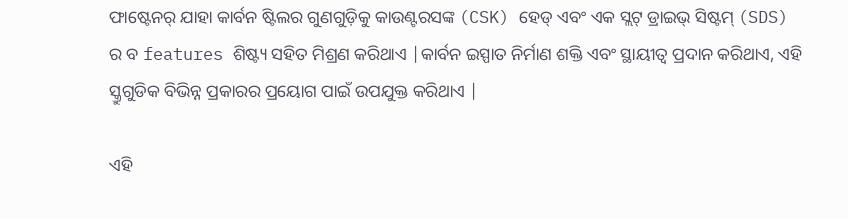ଫାଷ୍ଟେନର୍ ଯାହା କାର୍ବନ ଷ୍ଟିଲର ଗୁଣଗୁଡ଼ିକୁ କାଉଣ୍ଟରସଙ୍କ (CSK) ହେଡ୍ ଏବଂ ଏକ ସ୍ଲଟ୍ ଡ୍ରାଇଭ୍ ସିଷ୍ଟମ୍ (SDS) ର ବ features ଶିଷ୍ଟ୍ୟ ସହିତ ମିଶ୍ରଣ କରିଥାଏ |କାର୍ବନ ଇସ୍ପାତ ନିର୍ମାଣ ଶକ୍ତି ଏବଂ ସ୍ଥାୟୀତ୍ୱ ପ୍ରଦାନ କରିଥାଏ, ଏହି ସ୍କ୍ରୁଗୁଡିକ ବିଭିନ୍ନ ପ୍ରକାରର ପ୍ରୟୋଗ ପାଇଁ ଉପଯୁକ୍ତ କରିଥାଏ |

ଏହି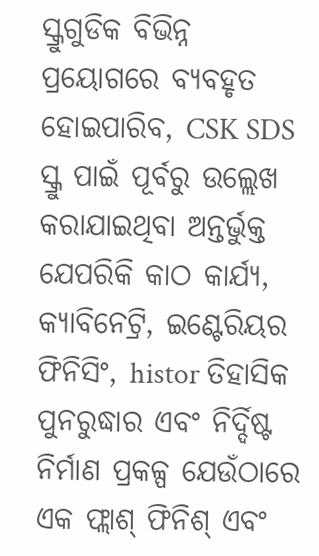ସ୍କ୍ରୁଗୁଡିକ ବିଭିନ୍ନ ପ୍ରୟୋଗରେ ବ୍ୟବହୃତ ହୋଇପାରିବ, CSK SDS ସ୍କ୍ରୁ ପାଇଁ ପୂର୍ବରୁ ଉଲ୍ଲେଖ କରାଯାଇଥିବା ଅନ୍ତର୍ଭୁକ୍ତ ଯେପରିକି କାଠ କାର୍ଯ୍ୟ, କ୍ୟାବିନେଟ୍ରି, ଇଣ୍ଟେରିୟର ଫିନିସିଂ, histor ତିହାସିକ ପୁନରୁଦ୍ଧାର ଏବଂ ନିର୍ଦ୍ଦିଷ୍ଟ ନିର୍ମାଣ ପ୍ରକଳ୍ପ ଯେଉଁଠାରେ ଏକ ଫ୍ଲାଶ୍ ଫିନିଶ୍ ଏବଂ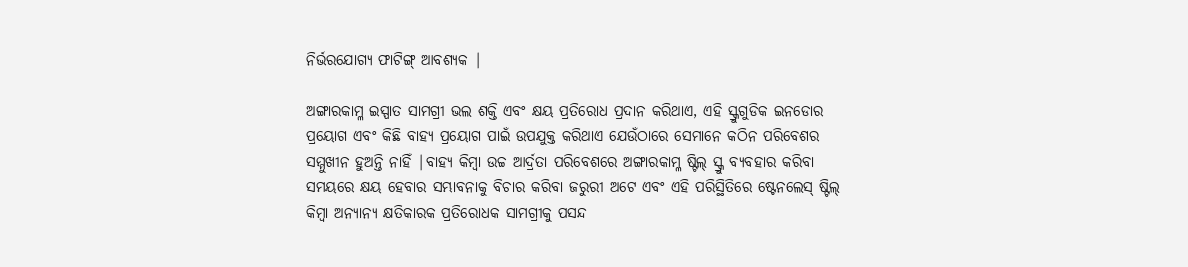ନିର୍ଭରଯୋଗ୍ୟ ଫାଟିଙ୍ଗ୍ ଆବଶ୍ୟକ |

ଅଙ୍ଗାରକାମ୍ଳ ଇସ୍ପାତ ସାମଗ୍ରୀ ଭଲ ଶକ୍ତି ଏବଂ କ୍ଷୟ ପ୍ରତିରୋଧ ପ୍ରଦାନ କରିଥାଏ, ଏହି ସ୍କ୍ରୁଗୁଡିକ ଇନଡୋର ପ୍ରୟୋଗ ଏବଂ କିଛି ବାହ୍ୟ ପ୍ରୟୋଗ ପାଇଁ ଉପଯୁକ୍ତ କରିଥାଏ ଯେଉଁଠାରେ ସେମାନେ କଠିନ ପରିବେଶର ସମ୍ମୁଖୀନ ହୁଅନ୍ତି ନାହିଁ |ବାହ୍ୟ କିମ୍ବା ଉଚ୍ଚ ଆର୍ଦ୍ରତା ପରିବେଶରେ ଅଙ୍ଗାରକାମ୍ଳ ଷ୍ଟିଲ୍ ସ୍କ୍ରୁ ବ୍ୟବହାର କରିବା ସମୟରେ କ୍ଷୟ ହେବାର ସମ୍ଭାବନାକୁ ବିଚାର କରିବା ଜରୁରୀ ଅଟେ ଏବଂ ଏହି ପରିସ୍ଥିତିରେ ଷ୍ଟେନଲେସ୍ ଷ୍ଟିଲ୍ କିମ୍ବା ଅନ୍ୟାନ୍ୟ କ୍ଷତିକାରକ ପ୍ରତିରୋଧକ ସାମଗ୍ରୀକୁ ପସନ୍ଦ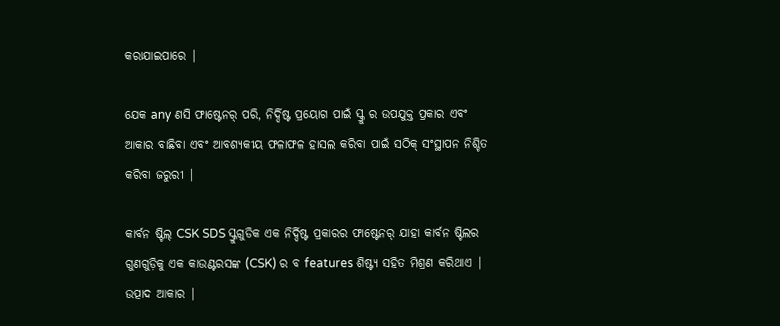କରାଯାଇପାରେ |

ଯେକ any ଣସି ଫାଷ୍ଟେନର୍ ପରି, ନିର୍ଦ୍ଦିଷ୍ଟ ପ୍ରୟୋଗ ପାଇଁ ସ୍କ୍ରୁ ର ଉପଯୁକ୍ତ ପ୍ରକାର ଏବଂ ଆକାର ବାଛିବା ଏବଂ ଆବଶ୍ୟକୀୟ ଫଳାଫଳ ହାସଲ କରିବା ପାଇଁ ସଠିକ୍ ସଂସ୍ଥାପନ ନିଶ୍ଚିତ କରିବା ଜରୁରୀ |

କାର୍ବନ ଷ୍ଟିଲ୍ CSK SDS ସ୍କ୍ରୁଗୁଡିକ ଏକ ନିର୍ଦ୍ଦିଷ୍ଟ ପ୍ରକାରର ଫାଷ୍ଟେନର୍ ଯାହା କାର୍ବନ ଷ୍ଟିଲର ଗୁଣଗୁଡ଼ିକୁ ଏକ କାଉଣ୍ଟରସଙ୍କ (CSK) ର ବ features ଶିଷ୍ଟ୍ୟ ସହିତ ମିଶ୍ରଣ କରିଥାଏ |
ଉତ୍ପାଦ ଆକାର |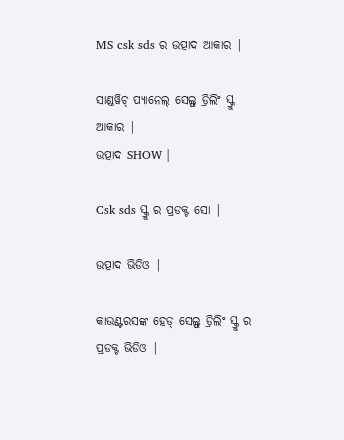MS csk sds ର ଉତ୍ପାଦ ଆକାର |

ସାଣ୍ଡୱିଚ୍ ପ୍ୟାନେଲ୍ ସେଲ୍ଫ୍ ଡ୍ରିଲିଂ ସ୍କ୍ରୁ ଆକାର |
ଉତ୍ପାଦ SHOW |

Csk sds ସ୍କ୍ରୁ ର ପ୍ରଡକ୍ଟ ସୋ |

ଉତ୍ପାଦ ଭିଡିଓ |

କାଉଣ୍ଟରସଙ୍କ ହେଡ୍ ସେଲ୍ଫ୍ ଡ୍ରିଲିଂ ସ୍କ୍ରୁ ର ପ୍ରଡକ୍ଟ ଭିଡିଓ |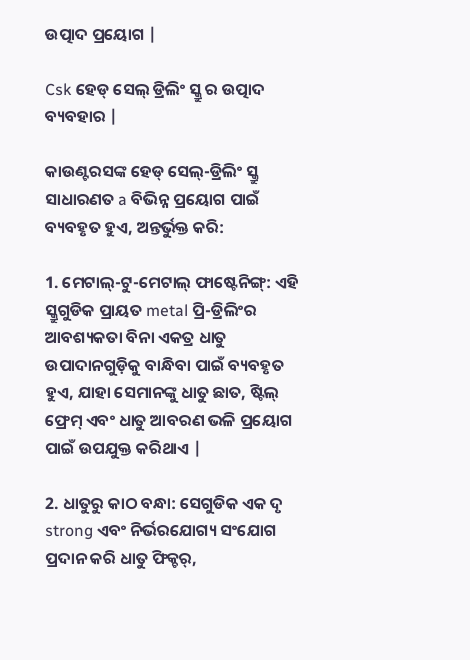ଉତ୍ପାଦ ପ୍ରୟୋଗ |

Csk ହେଡ୍ ସେଲ୍ ଡ୍ରିଲିଂ ସ୍କ୍ରୁ ର ଉତ୍ପାଦ ବ୍ୟବହାର |

କାଉଣ୍ଟରସଙ୍କ ହେଡ୍ ସେଲ୍-ଡ୍ରିଲିଂ ସ୍କ୍ରୁ ସାଧାରଣତ a ବିଭିନ୍ନ ପ୍ରୟୋଗ ପାଇଁ ବ୍ୟବହୃତ ହୁଏ, ଅନ୍ତର୍ଭୁକ୍ତ କରି:

1. ମେଟାଲ୍-ଟୁ-ମେଟାଲ୍ ଫାଷ୍ଟେନିଙ୍ଗ୍: ଏହି ସ୍କ୍ରୁଗୁଡିକ ପ୍ରାୟତ metal ପ୍ରି-ଡ୍ରିଲିଂର ଆବଶ୍ୟକତା ବିନା ଏକତ୍ର ଧାତୁ ଉପାଦାନଗୁଡ଼ିକୁ ବାନ୍ଧିବା ପାଇଁ ବ୍ୟବହୃତ ହୁଏ, ଯାହା ସେମାନଙ୍କୁ ଧାତୁ ଛାତ, ଷ୍ଟିଲ୍ ଫ୍ରେମ୍ ଏବଂ ଧାତୁ ଆବରଣ ଭଳି ପ୍ରୟୋଗ ପାଇଁ ଉପଯୁକ୍ତ କରିଥାଏ |

2. ଧାତୁରୁ କାଠ ବନ୍ଧା: ସେଗୁଡିକ ଏକ ଦୃ strong ଏବଂ ନିର୍ଭରଯୋଗ୍ୟ ସଂଯୋଗ ପ୍ରଦାନ କରି ଧାତୁ ଫିକ୍ଚର୍,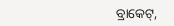ବ୍ରାକେଟ୍,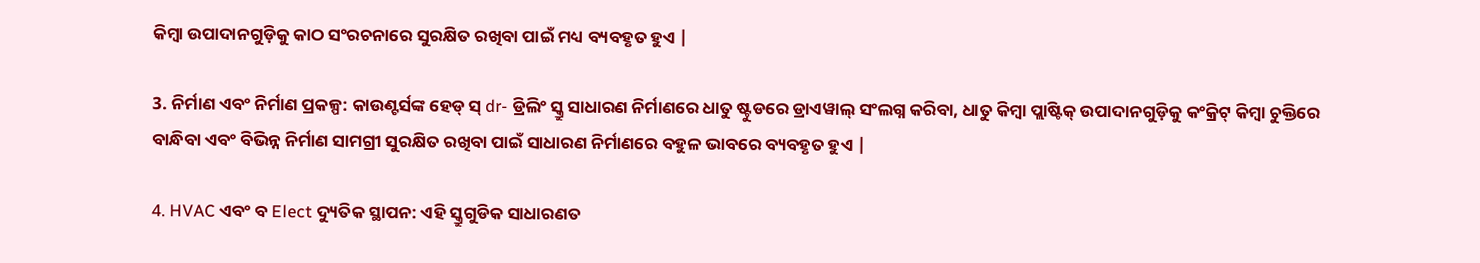କିମ୍ବା ଉପାଦାନଗୁଡ଼ିକୁ କାଠ ସଂରଚନାରେ ସୁରକ୍ଷିତ ରଖିବା ପାଇଁ ମଧ୍ୟ ବ୍ୟବହୃତ ହୁଏ |

3. ନିର୍ମାଣ ଏବଂ ନିର୍ମାଣ ପ୍ରକଳ୍ପ: କାଉଣ୍ଟର୍ସଙ୍କ ହେଡ୍ ସ୍ dr- ଡ୍ରିଲିଂ ସ୍କ୍ରୁ ସାଧାରଣ ନିର୍ମାଣରେ ଧାତୁ ଷ୍ଟୁଡରେ ଡ୍ରାଏୱାଲ୍ ସଂଲଗ୍ନ କରିବା, ଧାତୁ କିମ୍ବା ପ୍ଲାଷ୍ଟିକ୍ ଉପାଦାନଗୁଡ଼ିକୁ କଂକ୍ରିଟ୍ କିମ୍ବା ଚୁକ୍ତିରେ ବାନ୍ଧିବା ଏବଂ ବିଭିନ୍ନ ନିର୍ମାଣ ସାମଗ୍ରୀ ସୁରକ୍ଷିତ ରଖିବା ପାଇଁ ସାଧାରଣ ନିର୍ମାଣରେ ବହୁଳ ଭାବରେ ବ୍ୟବହୃତ ହୁଏ |

4. HVAC ଏବଂ ବ Elect ଦ୍ୟୁତିକ ସ୍ଥାପନ: ଏହି ସ୍କ୍ରୁଗୁଡିକ ସାଧାରଣତ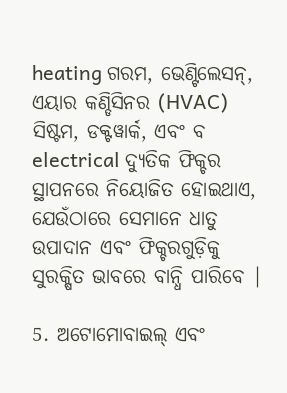heating ଗରମ, ଭେଣ୍ଟିଲେସନ୍, ଏୟାର କଣ୍ଡିସିନର (HVAC) ସିଷ୍ଟମ, ଡକ୍ଟୱାର୍କ, ଏବଂ ବ electrical ଦ୍ୟୁତିକ ଫିକ୍ଚର ସ୍ଥାପନରେ ନିୟୋଜିତ ହୋଇଥାଏ, ଯେଉଁଠାରେ ସେମାନେ ଧାତୁ ଉପାଦାନ ଏବଂ ଫିକ୍ଚରଗୁଡ଼ିକୁ ସୁରକ୍ଷିତ ଭାବରେ ବାନ୍ଧି ପାରିବେ |

5. ଅଟୋମୋବାଇଲ୍ ଏବଂ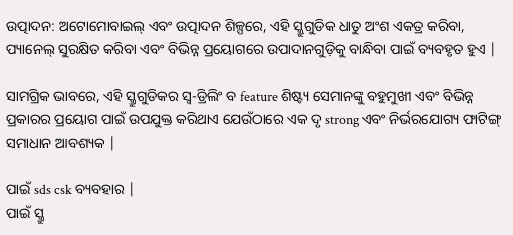ଉତ୍ପାଦନ: ଅଟୋମୋବାଇଲ୍ ଏବଂ ଉତ୍ପାଦନ ଶିଳ୍ପରେ, ଏହି ସ୍କ୍ରୁଗୁଡିକ ଧାତୁ ଅଂଶ ଏକତ୍ର କରିବା, ପ୍ୟାନେଲ୍ ସୁରକ୍ଷିତ କରିବା ଏବଂ ବିଭିନ୍ନ ପ୍ରୟୋଗରେ ଉପାଦାନଗୁଡ଼ିକୁ ବାନ୍ଧିବା ପାଇଁ ବ୍ୟବହୃତ ହୁଏ |

ସାମଗ୍ରିକ ଭାବରେ, ଏହି ସ୍କ୍ରୁଗୁଡିକର ସ୍ୱ-ଡ୍ରିଲିଂ ବ feature ଶିଷ୍ଟ୍ୟ ସେମାନଙ୍କୁ ବହୁମୁଖୀ ଏବଂ ବିଭିନ୍ନ ପ୍ରକାରର ପ୍ରୟୋଗ ପାଇଁ ଉପଯୁକ୍ତ କରିଥାଏ ଯେଉଁଠାରେ ଏକ ଦୃ strong ଏବଂ ନିର୍ଭରଯୋଗ୍ୟ ଫାଟିଙ୍ଗ୍ ସମାଧାନ ଆବଶ୍ୟକ |

ପାଇଁ sds csk ବ୍ୟବହାର |
ପାଇଁ ସ୍କ୍ରୁ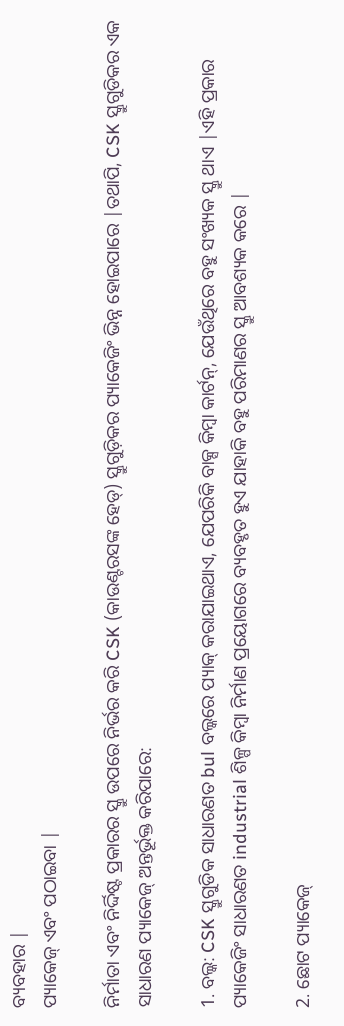ବ୍ୟବହାର |
ପ୍ୟାକେଜ୍ ଏବଂ ପଠାଇବା |

ନିର୍ମାତା ଏବଂ ନିର୍ଦ୍ଦିଷ୍ଟ ପ୍ରକାରର ସ୍କ୍ରୁ ଉପରେ ନିର୍ଭର କରି CSK (କାଉଣ୍ଟରସଙ୍କ ହେଡ୍) ସ୍କ୍ରୁଗୁଡ଼ିକର ପ୍ୟାକେଜିଂ ଭିନ୍ନ ହୋଇପାରେ |ତଥାପି, CSK ସ୍କ୍ରୁଗୁଡିକର ଏକ ସାଧାରଣ ପ୍ୟାକେଜ୍ ଅନ୍ତର୍ଭୂକ୍ତ କରିପାରେ:

1. ବଲ୍କ: CSK ସ୍କ୍ରୁଗୁଡିକ ସାଧାରଣତ bul ବଲ୍କରେ ପ୍ୟାକ୍ କରାଯାଇଥାଏ, ଯେପରିକି ବାକ୍ସ କିମ୍ବା କାର୍ଟନ୍, ଯେଉଁଥିରେ ବହୁ ସଂଖ୍ୟକ ସ୍କ୍ରୁ ଥାଏ |ଏହି ପ୍ରକାର ପ୍ୟାକେଜିଂ ସାଧାରଣତ industrial ଶିଳ୍ପ କିମ୍ବା ନିର୍ମାଣ ପ୍ରୟୋଗରେ ବ୍ୟବହୃତ ହୁଏ ଯାହାକି ବହୁ ପରିମାଣର ସ୍କ୍ରୁ ଆବଶ୍ୟକ କରେ |

2. ଛୋଟ ପ୍ୟାକେଜ୍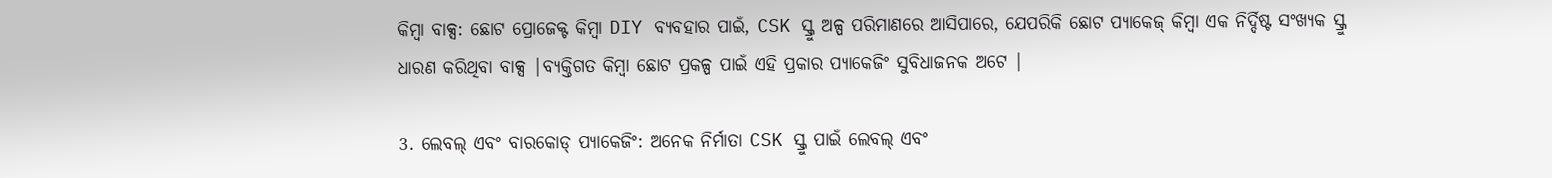କିମ୍ବା ବାକ୍ସ: ଛୋଟ ପ୍ରୋଜେକ୍ଟ କିମ୍ବା DIY ବ୍ୟବହାର ପାଇଁ, CSK ସ୍କ୍ରୁ ଅଳ୍ପ ପରିମାଣରେ ଆସିପାରେ, ଯେପରିକି ଛୋଟ ପ୍ୟାକେଜ୍ କିମ୍ବା ଏକ ନିର୍ଦ୍ଦିଷ୍ଟ ସଂଖ୍ୟକ ସ୍କ୍ରୁ ଧାରଣ କରିଥିବା ବାକ୍ସ |ବ୍ୟକ୍ତିଗତ କିମ୍ବା ଛୋଟ ପ୍ରକଳ୍ପ ପାଇଁ ଏହି ପ୍ରକାର ପ୍ୟାକେଜିଂ ସୁବିଧାଜନକ ଅଟେ |

3. ଲେବଲ୍ ଏବଂ ବାରକୋଡ୍ ପ୍ୟାକେଜିଂ: ଅନେକ ନିର୍ମାତା CSK ସ୍କ୍ରୁ ପାଇଁ ଲେବଲ୍ ଏବଂ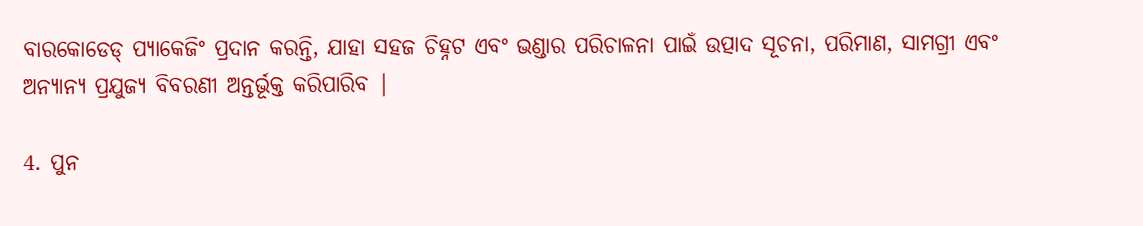ବାରକୋଡେଡ୍ ପ୍ୟାକେଜିଂ ପ୍ରଦାନ କରନ୍ତି, ଯାହା ସହଜ ଚିହ୍ନଟ ଏବଂ ଭଣ୍ଡାର ପରିଚାଳନା ପାଇଁ ଉତ୍ପାଦ ସୂଚନା, ପରିମାଣ, ସାମଗ୍ରୀ ଏବଂ ଅନ୍ୟାନ୍ୟ ପ୍ରଯୁଜ୍ୟ ବିବରଣୀ ଅନ୍ତର୍ଭୂକ୍ତ କରିପାରିବ |

4. ପୁନ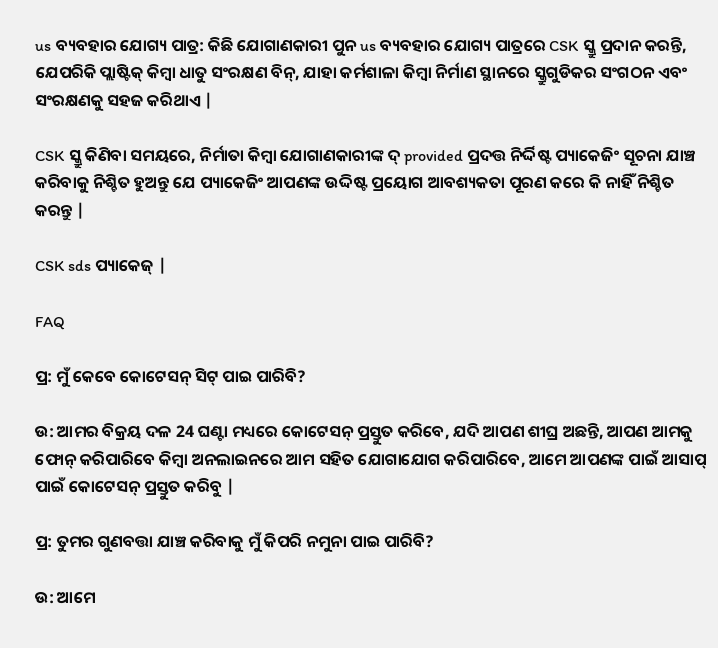us ବ୍ୟବହାର ଯୋଗ୍ୟ ପାତ୍ର: କିଛି ଯୋଗାଣକାରୀ ପୁନ us ବ୍ୟବହାର ଯୋଗ୍ୟ ପାତ୍ରରେ CSK ସ୍କ୍ରୁ ପ୍ରଦାନ କରନ୍ତି, ଯେପରିକି ପ୍ଲାଷ୍ଟିକ୍ କିମ୍ବା ଧାତୁ ସଂରକ୍ଷଣ ବିନ୍, ଯାହା କର୍ମଶାଳା କିମ୍ବା ନିର୍ମାଣ ସ୍ଥାନରେ ସ୍କ୍ରୁଗୁଡିକର ସଂଗଠନ ଏବଂ ସଂରକ୍ଷଣକୁ ସହଜ କରିଥାଏ |

CSK ସ୍କ୍ରୁ କିଣିବା ସମୟରେ, ନିର୍ମାତା କିମ୍ବା ଯୋଗାଣକାରୀଙ୍କ ଦ୍ provided ପ୍ରଦତ୍ତ ନିର୍ଦ୍ଦିଷ୍ଟ ପ୍ୟାକେଜିଂ ସୂଚନା ଯାଞ୍ଚ କରିବାକୁ ନିଶ୍ଚିତ ହୁଅନ୍ତୁ ଯେ ପ୍ୟାକେଜିଂ ଆପଣଙ୍କ ଉଦ୍ଦିଷ୍ଟ ପ୍ରୟୋଗ ଆବଶ୍ୟକତା ପୂରଣ କରେ କି ନାହିଁ ନିଶ୍ଚିତ କରନ୍ତୁ |

CSK sds ପ୍ୟାକେଜ୍ |

FAQ

ପ୍ର: ମୁଁ କେବେ କୋଟେସନ୍ ସିଟ୍ ପାଇ ପାରିବି?

ଉ: ଆମର ବିକ୍ରୟ ଦଳ 24 ଘଣ୍ଟା ମଧ୍ୟରେ କୋଟେସନ୍ ପ୍ରସ୍ତୁତ କରିବେ, ଯଦି ଆପଣ ଶୀଘ୍ର ଅଛନ୍ତି, ଆପଣ ଆମକୁ ଫୋନ୍ କରିପାରିବେ କିମ୍ବା ଅନଲାଇନରେ ଆମ ସହିତ ଯୋଗାଯୋଗ କରିପାରିବେ, ଆମେ ଆପଣଙ୍କ ପାଇଁ ଆସାପ୍ ପାଇଁ କୋଟେସନ୍ ପ୍ରସ୍ତୁତ କରିବୁ |

ପ୍ର: ତୁମର ଗୁଣବତ୍ତା ଯାଞ୍ଚ କରିବାକୁ ମୁଁ କିପରି ନମୁନା ପାଇ ପାରିବି?

ଉ: ଆମେ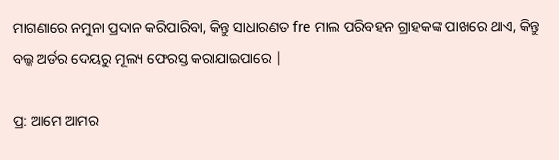ମାଗଣାରେ ନମୁନା ପ୍ରଦାନ କରିପାରିବା, କିନ୍ତୁ ସାଧାରଣତ fre ମାଲ ପରିବହନ ଗ୍ରାହକଙ୍କ ପାଖରେ ଥାଏ, କିନ୍ତୁ ବଲ୍କ ଅର୍ଡର ଦେୟରୁ ମୂଲ୍ୟ ଫେରସ୍ତ କରାଯାଇପାରେ |

ପ୍ର: ଆମେ ଆମର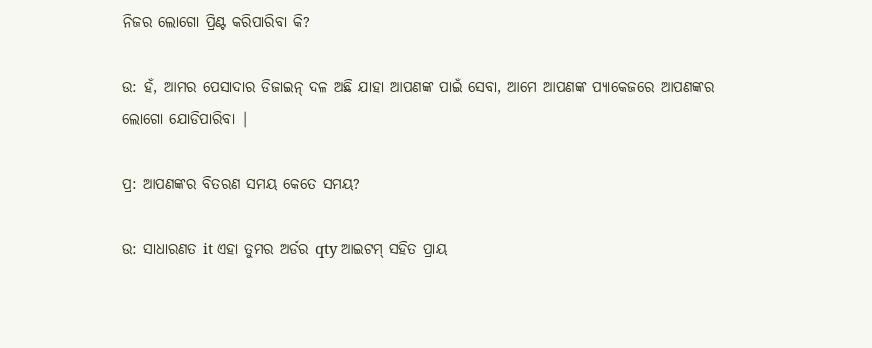ନିଜର ଲୋଗୋ ପ୍ରିଣ୍ଟ କରିପାରିବା କି?

ଉ: ହଁ, ଆମର ପେସାଦାର ଡିଜାଇନ୍ ଦଳ ଅଛି ଯାହା ଆପଣଙ୍କ ପାଇଁ ସେବା, ଆମେ ଆପଣଙ୍କ ପ୍ୟାକେଜରେ ଆପଣଙ୍କର ଲୋଗୋ ଯୋଡିପାରିବା |

ପ୍ର: ଆପଣଙ୍କର ବିତରଣ ସମୟ କେତେ ସମୟ?

ଉ: ସାଧାରଣତ it ଏହା ତୁମର ଅର୍ଡର qty ଆଇଟମ୍ ସହିତ ପ୍ରାୟ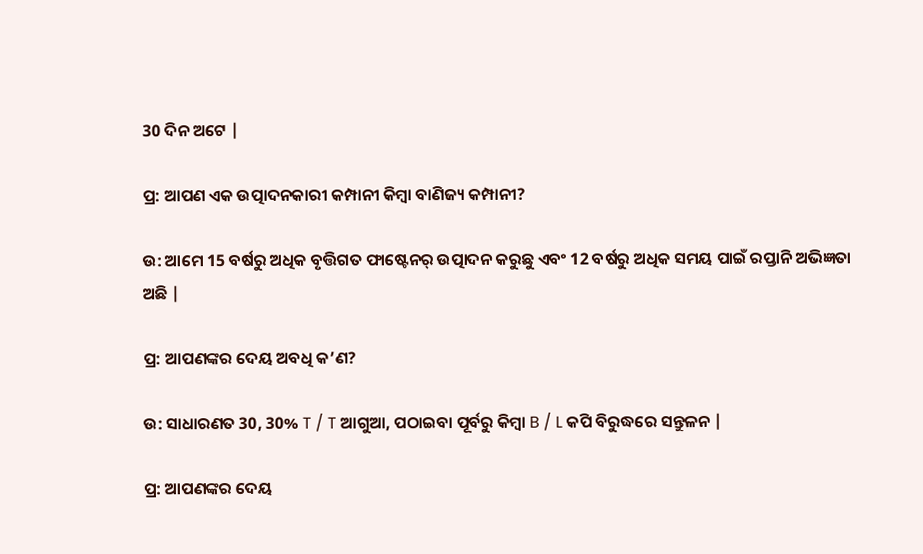30 ଦିନ ଅଟେ |

ପ୍ର: ଆପଣ ଏକ ଉତ୍ପାଦନକାରୀ କମ୍ପାନୀ କିମ୍ବା ବାଣିଜ୍ୟ କମ୍ପାନୀ?

ଉ: ଆମେ 15 ବର୍ଷରୁ ଅଧିକ ବୃତ୍ତିଗତ ଫାଷ୍ଟେନର୍ ଉତ୍ପାଦନ କରୁଛୁ ଏବଂ 12 ବର୍ଷରୁ ଅଧିକ ସମୟ ପାଇଁ ରପ୍ତାନି ଅଭିଜ୍ଞତା ଅଛି |

ପ୍ର: ଆପଣଙ୍କର ଦେୟ ଅବଧି କ’ଣ?

ଉ: ସାଧାରଣତ 30, 30% T / T ଆଗୁଆ, ପଠାଇବା ପୂର୍ବରୁ କିମ୍ବା B / L କପି ବିରୁଦ୍ଧରେ ସନ୍ତୁଳନ |

ପ୍ର: ଆପଣଙ୍କର ଦେୟ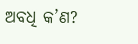ଅବଧି କ’ଣ?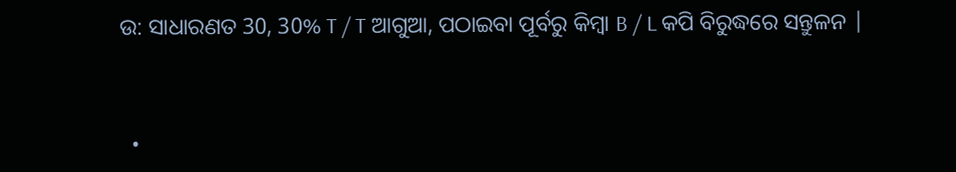ଉ: ସାଧାରଣତ 30, 30% T / T ଆଗୁଆ, ପଠାଇବା ପୂର୍ବରୁ କିମ୍ବା B / L କପି ବିରୁଦ୍ଧରେ ସନ୍ତୁଳନ |


  •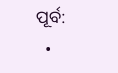ପୂର୍ବ:
  •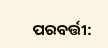ପରବର୍ତ୍ତୀ: